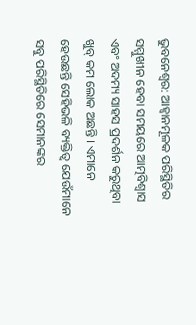ଭୁବନେଶ୍ୱର: ଆହ୍ୱାନମୂଳକ ପରିସ୍ଥିତିର ସମ୍ମୁଖୀନ ହେବା ସମୟରେ ଆତ୍ମବିଶ୍ୱାସ ଏବଂ ଅଦମ୍ୟ ସାହସ ପ୍ରଦର୍ଶନ କରୁଥିବା ଖୁବ୍ କମ ଲୋକ ଅଛନ୍ତି । ଏମାନେ ହେଉଛନ୍ତି ସେହିଭଳି ବ୍ୟକ୍ତିତ୍ୱ ଯେଉଁମାନେ ସବୁ ପରିସ୍ଥିତିରେ ସେମାନଙ୍କର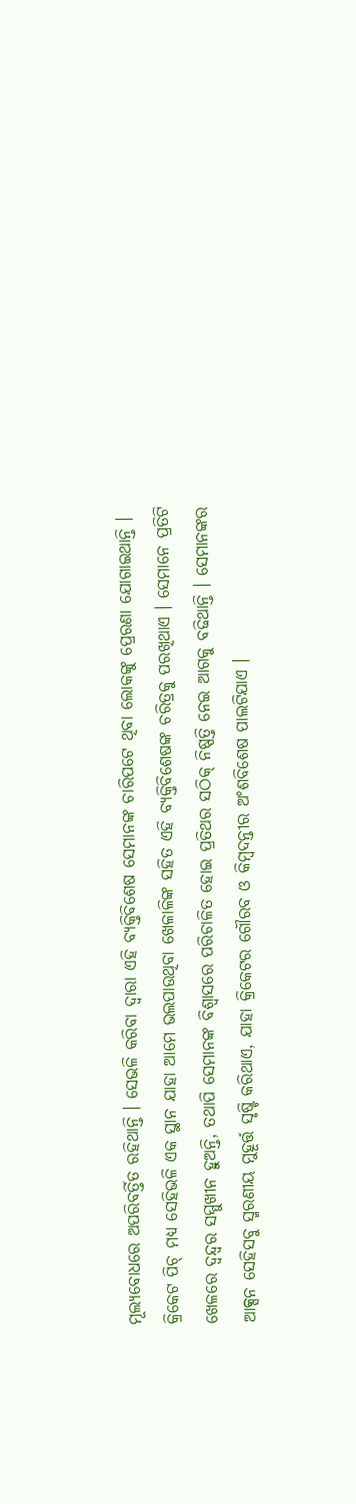ମୂଲ୍ୟବୋଧରେ ଅପରିବର୍ତ୍ତିତ ରହିଥାନ୍ତି । ସେଭଳି କରିବା ଦ୍ୱାରା ଏହି ବ୍ୟକ୍ତିବିଶେଷ ସେମାନଙ୍କ ଚାରିପଟେ ଥିବା ଲୋକଙ୍କୁ ପ୍ରେରଣା ଯୋଗାଇଥାନ୍ତି । କ୍ରିକେଟ ପିଚ୍ ମଧ୍ୟ ସେହିଭଳି ଏକ ସ୍ଥାନ ଯାହା ଆମେ ଭଲପାଉଥିବା ଖେଳାଳିଙ୍କ ସହିତ ଏହି ବ୍ୟକ୍ତିବିଶେଷଙ୍କ ଚରିତ୍ରକୁ ପରଖିଥାଏ । ସେମାନେ ପ୍ରତିଟି ଖେଳରେ ଦ୍ୱନ୍ଦ୍ୱର ସମ୍ମୁଖୀନ ହୁଅନ୍ତି, ତଥାପି ସେମାନଙ୍କ ବିଶ୍ୱାସରେ ପରିଚାଳିତ ହୋଇ ପ୍ରତିଥର ସଠିକ୍ ନିଷ୍ପତ୍ତି ନେଇ ଆଗକୁ ବଢିଥାନ୍ତି । ସେମାନଙ୍କର ଆକ୍ସନ ସେହିସବୁ ସ୍ମରଣୀୟ ମୁହୂର୍ତ୍ତ ସୃଷ୍ଟି କରିଥାଏ, ଯାହା କ୍ରିକେଟର ଗୌରବ ଓ କିମ୍ବଦନ୍ତୀର ଅଂଶବିଶେଷ ପାଲଟିଯାଏ ।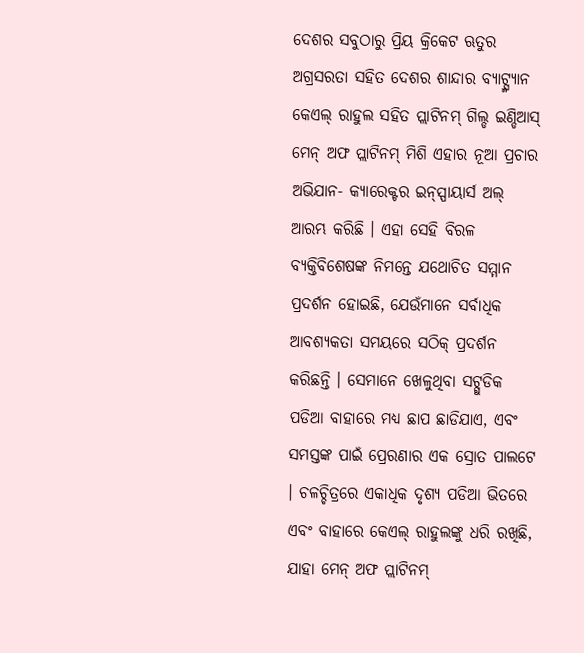ଦେଶର ସବୁଠାରୁ ପ୍ରିୟ କ୍ରିକେଟ ଋତୁର ଅଗ୍ରସରତା ସହିତ ଦେଶର ଶାନ୍ଦାର ବ୍ୟାଟ୍ସ୍ମ୍ୟାନ କେଏଲ୍ ରାହୁଲ ସହିତ ପ୍ଲାଟିନମ୍ ଗିଲ୍ଡ ଇଣ୍ଡିଆସ୍ ମେନ୍ ଅଫ ପ୍ଲାଟିନମ୍ ମିଶି ଏହାର ନୂଆ ପ୍ରଚାର ଅଭିଯାନ- କ୍ୟାରେକ୍ଟର ଇନ୍ସ୍ପାୟାର୍ସ ଅଲ୍ ଆରମ୍ଭ କରିଛି । ଏହା ସେହି ବିରଳ ବ୍ୟକ୍ତିବିଶେଷଙ୍କ ନିମନ୍ତେ ଯଥୋଚିତ ସମ୍ମାନ ପ୍ରଦର୍ଶନ ହୋଇଛି, ଯେଉଁମାନେ ସର୍ବାଧିକ ଆବଶ୍ୟକତା ସମୟରେ ସଠିକ୍ ପ୍ରଦର୍ଶନ କରିଛନ୍ତି । ସେମାନେ ଖେଳୁଥିବା ସଟ୍ଗୁଡିକ ପଡିଆ ବାହାରେ ମଧ୍ୟ ଛାପ ଛାଡିଯାଏ, ଏବଂ ସମସ୍ତଙ୍କ ପାଇଁ ପ୍ରେରଣାର ଏକ ସ୍ରୋତ ପାଲଟେ । ଚଳଚ୍ଚିତ୍ରରେ ଏକାଧିକ ଦୃଶ୍ୟ ପଡିଆ ଭିତରେ ଏବଂ ବାହାରେ କେଏଲ୍ ରାହୁଲଙ୍କୁ ଧରି ରଖିଛି, ଯାହା ମେନ୍ ଅଫ ପ୍ଲାଟିନମ୍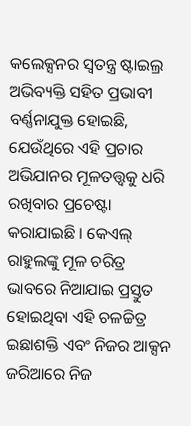କଲେକ୍ସନର ସ୍ୱତନ୍ତ୍ର ଷ୍ଟାଇଲ୍ର ଅଭିବ୍ୟକ୍ତି ସହିତ ପ୍ରଭାବୀ ବର୍ଣ୍ଣନାଯୁକ୍ତ ହୋଇଛି, ଯେଉଁଥିରେ ଏହି ପ୍ରଚାର ଅଭିଯାନର ମୂଳତତ୍ତ୍ୱକୁ ଧରି ରଖିବାର ପ୍ରଚେଷ୍ଟା କରାଯାଇଛି । କେଏଲ୍ ରାହୁଲଙ୍କୁ ମୂଳ ଚରିତ୍ର ଭାବରେ ନିଆଯାଇ ପ୍ରସ୍ତୁତ ହୋଇଥିବା ଏହି ଚଳଚ୍ଚିତ୍ର ଇଛାଶକ୍ତି ଏବଂ ନିଜର ଆକ୍ସନ ଜରିଆରେ ନିଜ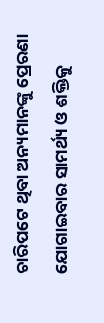ଚାରିପଟେ ଥିବା ଅନ୍ୟମାନଙ୍କୁ ପ୍ରେରଣା ଯୋଗାଇବାର ସାମର୍ଥ୍ୟ ଓ ଶକ୍ତିକୁ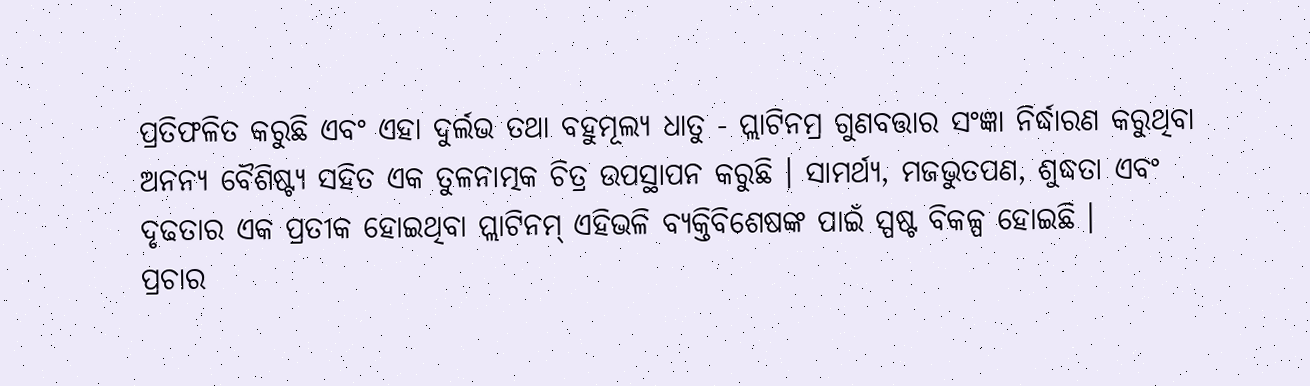ପ୍ରତିଫଳିତ କରୁଛି ଏବଂ ଏହା ଦୁର୍ଲଭ ତଥା ବହୁମୂଲ୍ୟ ଧାତୁ - ପ୍ଲାଟିନମ୍ର ଗୁଣବତ୍ତାର ସଂଜ୍ଞା ନିର୍ଦ୍ଧାରଣ କରୁଥିବା ଅନନ୍ୟ ବୈଶିଷ୍ଟ୍ୟ ସହିତ ଏକ ତୁଳନାତ୍ମକ ଚିତ୍ର ଉପସ୍ଥାପନ କରୁଛି । ସାମର୍ଥ୍ୟ, ମଜଭୁତପଣ, ଶୁଦ୍ଧତା ଏବଂ ଦୃଢତାର ଏକ ପ୍ରତୀକ ହୋଇଥିବା ପ୍ଲାଟିନମ୍ ଏହିଭଳି ବ୍ୟକ୍ତିବିଶେଷଙ୍କ ପାଇଁ ସ୍ପଷ୍ଟ ବିକଳ୍ପ ହୋଇଛି ।
ପ୍ରଚାର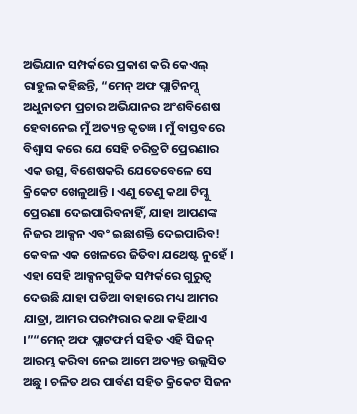ଅଭିଯାନ ସମ୍ପର୍କରେ ପ୍ରକାଶ କରି କେଏଲ୍ ରାହୁଲ କହିଛନ୍ତି, “ମେନ୍ ଅଫ ପ୍ଲାଟିନମ୍ସ୍ ଅଧୁନାତମ ପ୍ରଚାର ଅଭିଯାନର ଅଂଶବିଶେଷ ହେବାନେଇ ମୁଁ ଅତ୍ୟନ୍ତ କୃତଜ୍ଞ । ମୁଁ ବାସ୍ତବରେ ବିଶ୍ୱାସ କରେ ଯେ ସେହି ଚରିତ୍ରଟି ପ୍ରେରଣାର ଏକ ଉତ୍ସ, ବିଶେଷକରି ଯେତେବେଳେ ସେ କ୍ରିକେଟ ଖେଳୁଥାନ୍ତି । ଏଣୁ ତେଣୁ କଥା ଟିମ୍କୁ ପ୍ରେରଣା ଦେଇପାରିବନାହିଁ, ଯାହା ଆପଣଙ୍କ ନିଜର ଆକ୍ସନ ଏବଂ ଇଛାଶକ୍ତି ଦେଇପାରିବ! କେବଳ ଏକ ଖେଳରେ ଜିତିବା ଯଥେଷ୍ଟ ନୁହେଁ । ଏହା ସେହି ଆକ୍ସନଗୁଡିକ ସମ୍ପର୍କରେ ଗୁରୁତ୍ୱ ଦେଉଛି ଯାହା ପଡିଆ ବାହାରେ ମଧ୍ୟ ଆମର ଯାତ୍ରା, ଆମର ପରମ୍ପରାର କଥା କହିଥାଏ ।”“ମେନ୍ ଅଫ ପ୍ଲାଟଫର୍ମ ସହିତ ଏହି ସିଜନ୍ ଆରମ୍ଭ କରିବା ନେଇ ଆମେ ଅତ୍ୟନ୍ତ ଉଲ୍ଲସିତ ଅଛୁ । ଚଳିତ ଥର ପାର୍ବଣ ସହିତ କ୍ରିକେଟ ସିଜନ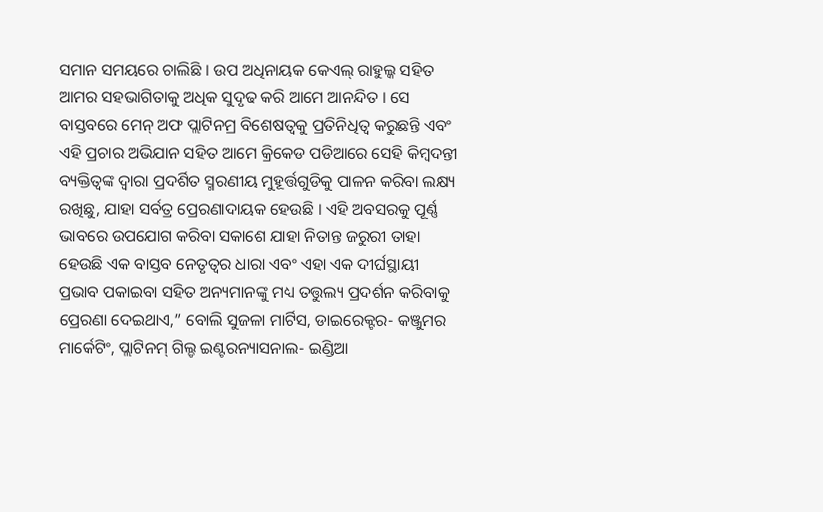ସମାନ ସମୟରେ ଚାଲିଛି । ଉପ ଅଧିନାୟକ କେଏଲ୍ ରାହୁଲ୍କ ସହିତ ଆମର ସହଭାଗିତାକୁ ଅଧିକ ସୁଦୃଢ କରି ଆମେ ଆନନ୍ଦିତ । ସେ ବାସ୍ତବରେ ମେନ୍ ଅଫ ପ୍ଲାଟିନମ୍ର ବିଶେଷତ୍ୱକୁ ପ୍ରତିନିଧିତ୍ୱ କରୁଛନ୍ତି ଏବଂ ଏହି ପ୍ରଚାର ଅଭିଯାନ ସହିତ ଆମେ କ୍ରିକେଡ ପଡିଆରେ ସେହି କିମ୍ବଦନ୍ତୀ ବ୍ୟକ୍ତିତ୍ୱଙ୍କ ଦ୍ୱାରା ପ୍ରଦର୍ଶିତ ସ୍ମରଣୀୟ ମୁହୂର୍ତ୍ତଗୁଡିକୁ ପାଳନ କରିବା ଲକ୍ଷ୍ୟ ରଖିଛୁ, ଯାହା ସର୍ବତ୍ର ପ୍ରେରଣାଦାୟକ ହେଉଛି । ଏହି ଅବସରକୁ ପୂର୍ଣ୍ଣ ଭାବରେ ଉପଯୋଗ କରିବା ସକାଶେ ଯାହା ନିତାନ୍ତ ଜରୁରୀ ତାହା ହେଉଛି ଏକ ବାସ୍ତବ ନେତୃତ୍ୱର ଧାରା ଏବଂ ଏହା ଏକ ଦୀର୍ଘସ୍ଥାୟୀ ପ୍ରଭାବ ପକାଇବା ସହିତ ଅନ୍ୟମାନଙ୍କୁ ମଧ୍ୟ ତତ୍ତୁଲ୍ୟ ପ୍ରଦର୍ଶନ କରିବାକୁ ପ୍ରେରଣା ଦେଇଥାଏ,” ବୋଲି ସୁଜଳା ମାର୍ଟିସ, ଡାଇରେକ୍ଟର- କଞ୍ଜୁମର ମାର୍କେଟିଂ, ପ୍ଲାଟିନମ୍ ଗିଲ୍ଡ ଇଣ୍ଟରନ୍ୟାସନାଲ- ଇଣ୍ଡିଆ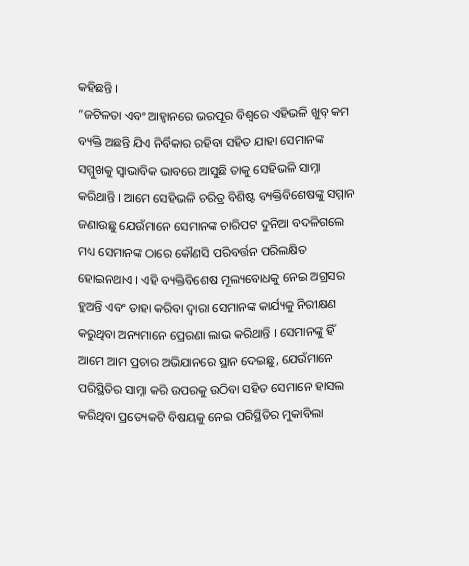କହିଛନ୍ତି ।
“ଜଟିଳତା ଏବଂ ଆହ୍ୱାନରେ ଭରପୂର ବିଶ୍ୱରେ ଏହିଭଳି ଖୁବ୍ କମ ବ୍ୟକ୍ତି ଅଛନ୍ତି ଯିଏ ନିର୍ବିକାର ରହିବା ସହିତ ଯାହା ସେମାନଙ୍କ ସମ୍ମୁଖକୁ ସ୍ୱାଭାବିକ ଭାବରେ ଆସୁଛି ତାକୁ ସେହିଭଳି ସାମ୍ନା କରିଥାନ୍ତି । ଆମେ ସେହିଭଳି ଚରିତ୍ର ବିଶିଷ୍ଟ ବ୍ୟକ୍ତିବିଶେଷଙ୍କୁ ସମ୍ମାନ ଜଣାଉଛୁ ଯେଉଁମାନେ ସେମାନଙ୍କ ଚାରିପଟ ଦୁନିଆ ବଦଳିଗଲେ ମଧ୍ୟ ସେମାନଙ୍କ ଠାରେ କୌଣସି ପରିବର୍ତ୍ତନ ପରିଲକ୍ଷିତ ହୋଇନଥାଏ । ଏହି ବ୍ୟକ୍ତିବିଶେଷ ମୂଲ୍ୟବୋଧକୁ ନେଇ ଅଗ୍ରସର ହୁଅନ୍ତି ଏବଂ ତାହା କରିବା ଦ୍ୱାରା ସେମାନଙ୍କ କାର୍ଯ୍ୟକୁ ନିରୀକ୍ଷଣ କରୁଥିବା ଅନ୍ୟମାନେ ପ୍ରେରଣା ଲାଭ କରିଥାନ୍ତି । ସେମାନଙ୍କୁ ହିଁ ଆମେ ଆମ ପ୍ରଚାର ଅଭିଯାନରେ ସ୍ଥାନ ଦେଇଛୁ, ଯେଉଁମାନେ ପରିସ୍ଥିତିର ସାମ୍ନା କରି ଉପରକୁ ଉଠିବା ସହିତ ସେମାନେ ହାସଲ କରିଥିବା ପ୍ରତ୍ୟେକଟି ବିଷୟକୁ ନେଇ ପରିସ୍ଥିତିର ମୁକାବିଲା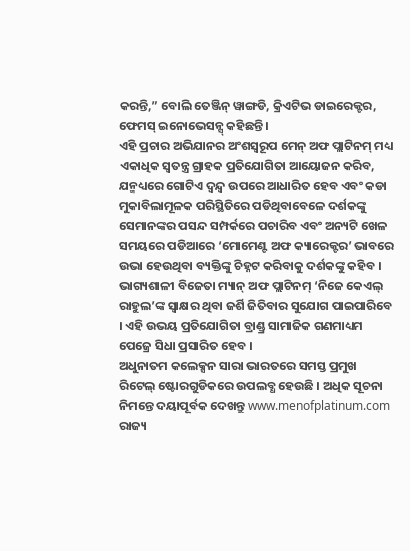କରନ୍ତି,” ବୋଲି ତେଞ୍ଜିନ୍ ୱାଙ୍ଗଡି, କ୍ରିଏଟିଭ ଡାଇରେକ୍ଟର, ଫେମସ୍ ଇନୋଭେସନ୍ସ୍ କହିଛନ୍ତି ।
ଏହି ପ୍ରଚାର ଅଭିଯାନର ଅଂଶସ୍ୱରୂପ ମେନ୍ ଅଫ ପ୍ଲାଟିନମ୍ ମଧ୍ୟ ଏକାଧିକ ସ୍ୱତନ୍ତ୍ର ଗ୍ରାହକ ପ୍ରତିଯୋଗିତା ଆୟୋଜନ କରିବ, ଯନ୍ମଧ୍ୟରେ ଗୋଟିଏ ଦ୍ୱନ୍ଦ୍ୱ ଉପରେ ଆଧାରିତ ହେବ ଏବଂ କଡା ମୁକାବିଲାମୂଳକ ପରିସ୍ଥିତିରେ ପଡିଥିବାବେଳେ ଦର୍ଶକଙ୍କୁ ସେମାନଙ୍କର ପସନ୍ଦ ସମ୍ପର୍କରେ ପଚାରିବ ଏବଂ ଅନ୍ୟଟି ଖେଳ ସମୟରେ ପଡିଆରେ ‘ମୋମେଣ୍ଟ ଅଫ କ୍ୟାରେକ୍ଟର’ ଭାବରେ ଉଭା ହେଉଥିବା ବ୍ୟକ୍ତିଙ୍କୁ ଚିହ୍ନଟ କରିବାକୁ ଦର୍ଶକଙ୍କୁ କହିବ । ଭାଗ୍ୟଶାଳୀ ବିଜେତା ମ୍ୟାନ୍ ଅଫ ପ୍ଲାଟିନମ୍ ‘ନିଜେ କେଏଲ୍ ରାହୁଲ’ଙ୍କ ସ୍ୱାକ୍ଷର ଥିବା ଜର୍ଶି ଜିତିବାର ସୁଯୋଗ ପାଇପାରିବେ । ଏହି ଉଭୟ ପ୍ରତିଯୋଗିତା ବ୍ରାଣ୍ଡ୍ର ସାମାଜିକ ଗଣମାଧ୍ୟମ ପେଜ୍ରେ ସିଧା ପ୍ରସାରିତ ହେବ ।
ଅଧୁନାତମ କଲେକ୍ସନ ସାରା ଭାରତରେ ସମସ୍ତ ପ୍ରମୁଖ ରିଟେଲ୍ ଷ୍ଟୋରଗୁଡିକରେ ଉପଲବ୍ଧ ହେଉଛି । ଅଧିକ ସୂଚନା ନିମନ୍ତେ ଦୟାପୂର୍ବକ ଦେଖନ୍ତୁ www.menofplatinum.com
ରାଜ୍ୟ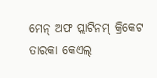ମେନ୍ ଅଫ ପ୍ଲାଟିନମ୍ କ୍ରିକେଟ ତାରକା କେଏଲ୍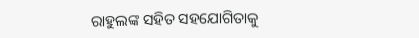ରାହୁଲଙ୍କ ସହିତ ସହଯୋଗିତାକୁ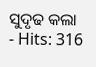ସୁଦୃଢ କଲା
- Hits: 316